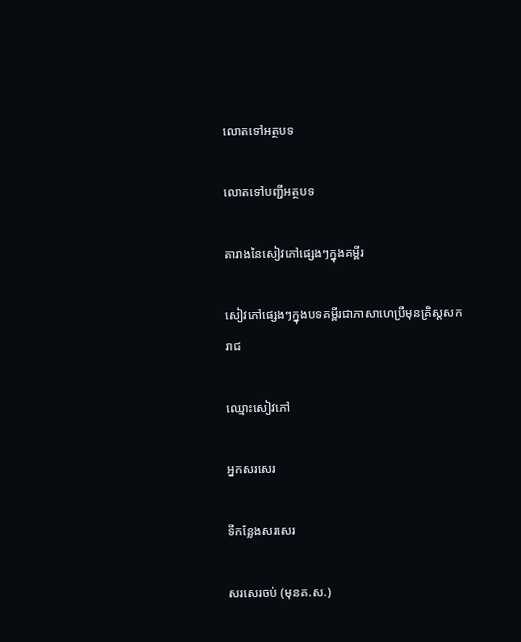លោតទៅអត្ថបទ

លោតទៅបញ្ជីអត្ថបទ

តារាងនៃសៀវភៅផ្សេងៗក្នុងគម្ពីរ

សៀវភៅផ្សេងៗក្នុងបទគម្ពីរជាភាសាហេប្រឺមុនគ្រិស្តសករាជ

ឈ្មោះសៀវភៅ

អ្នកសរសេរ

ទីកន្លែងសរសេរ

សរសេរចប់ (មុនគ.ស.)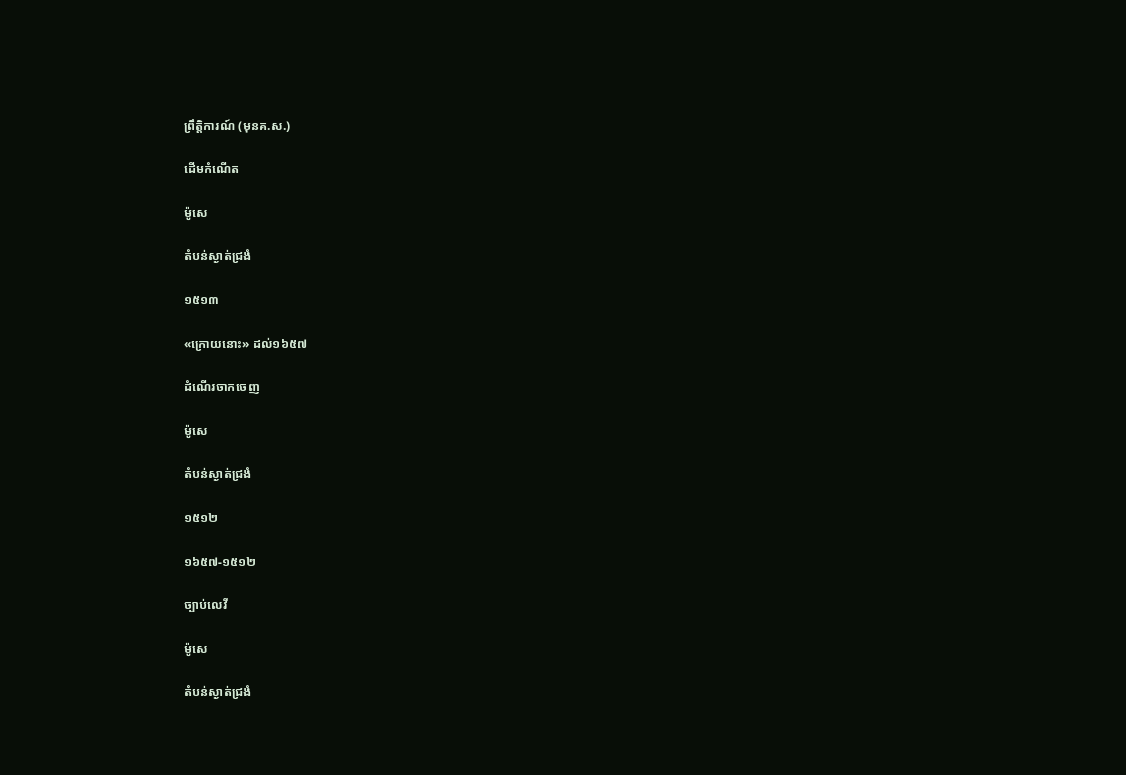ព្រឹត្តិការណ៍ (មុនគ.ស.)

ដើមកំណើត

ម៉ូសេ

តំបន់ស្ងាត់ជ្រងំ

១៥១៣

«ក្រោយនោះ» ដល់១៦៥៧

ដំណើរចាកចេញ

ម៉ូសេ

តំបន់ស្ងាត់ជ្រងំ

១៥១២

១៦៥៧-១៥១២

ច្បាប់លេវី

ម៉ូសេ

តំបន់ស្ងាត់ជ្រងំ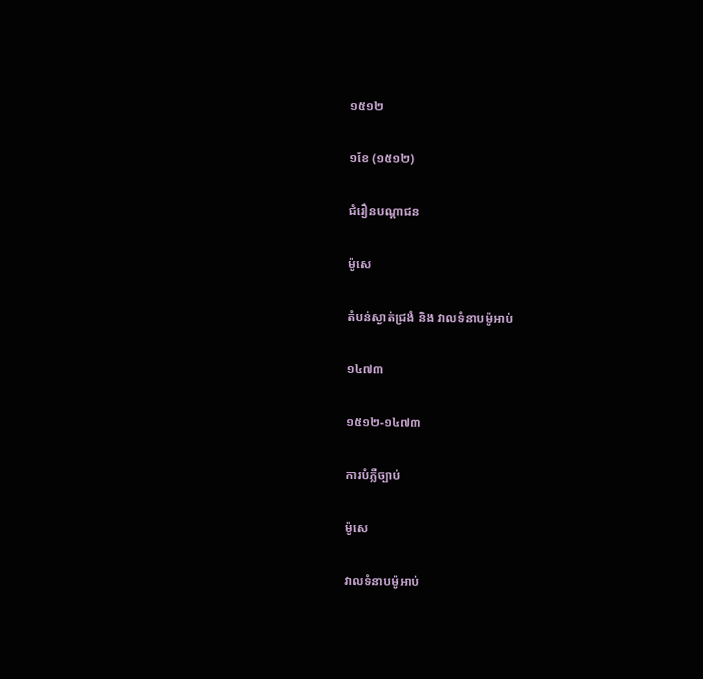១៥១២

១ខែ (១៥១២)

ជំរឿនបណ្ដាជន

ម៉ូសេ

តំបន់ស្ងាត់ជ្រងំ និង វាលទំនាបម៉ូអាប់

១៤៧៣

១៥១២-១៤៧៣

ការបំភ្លឺច្បាប់

ម៉ូសេ

វាលទំនាបម៉ូអាប់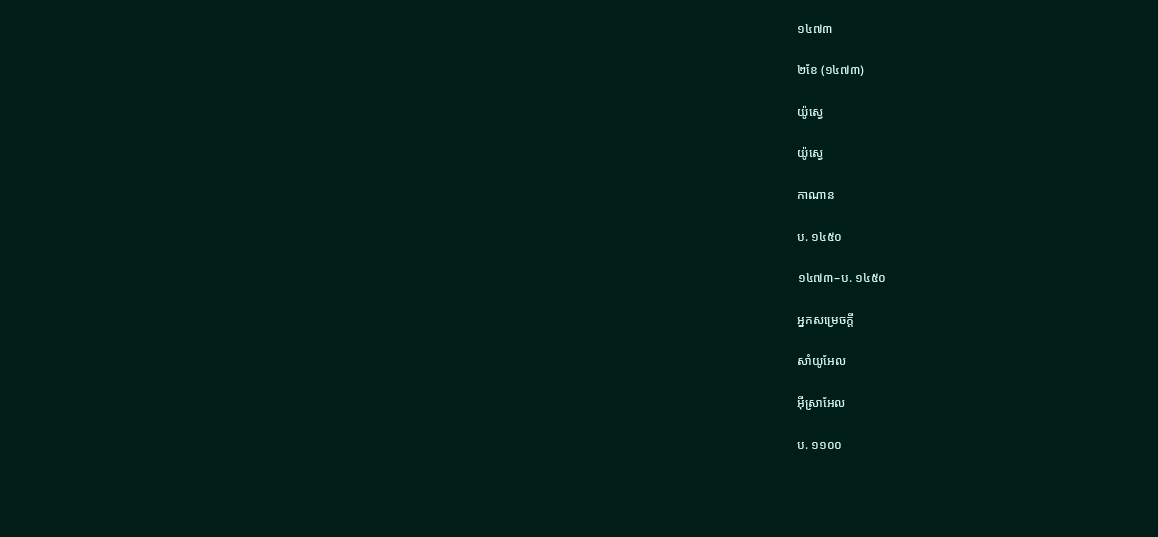១៤៧៣

២ខែ (១៤៧៣)

យ៉ូស្វេ

យ៉ូស្វេ

កាណាន

ប. ១៤៥០

១៤៧៣–ប. ១៤៥០

អ្នកសម្រេចក្ដី

សាំយូអែល

អ៊ីស្រាអែល

ប. ១១០០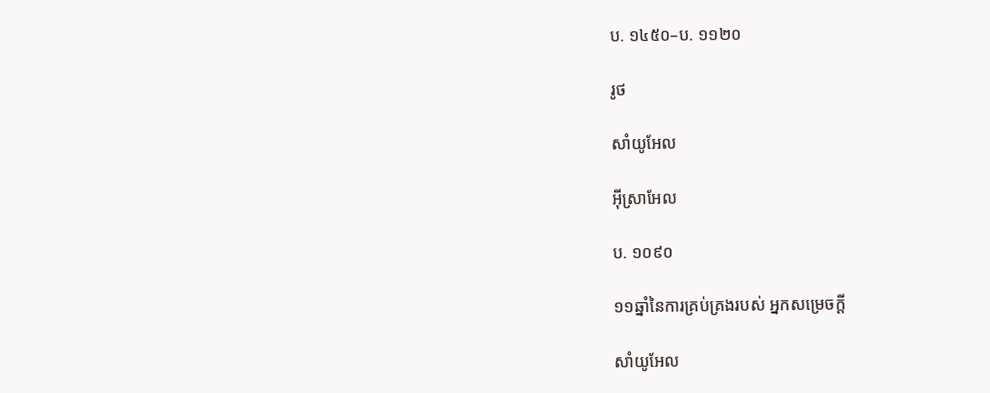ប. ១៤៥០–ប. ១១២០

រូថ

សាំយូអែល

អ៊ីស្រាអែល

ប. ១០៩០

១១ឆ្នាំនៃការគ្រប់គ្រងរបស់ អ្នកសម្រេចក្ដី

សាំយូអែល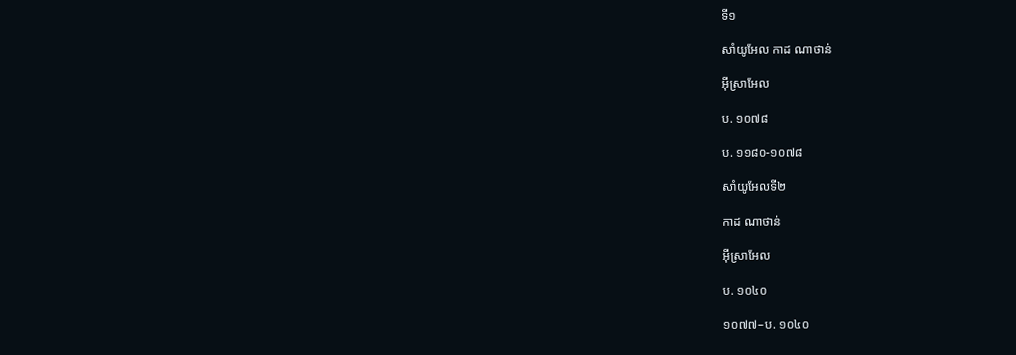ទី១

សាំយូអែល កាដ ណាថាន់

អ៊ីស្រាអែល

ប. ១០៧៨

ប. ១១៨០-១០៧៨

សាំយូអែលទី២

កាដ ណាថាន់

អ៊ីស្រាអែល

ប. ១០៤០

១០៧៧–ប. ១០៤០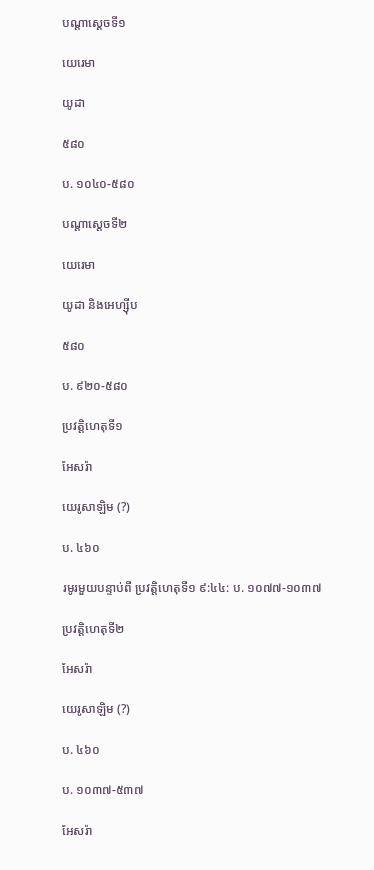បណ្ដាស្ដេចទី១

យេរេមា

យូដា

៥៨០

ប. ១០៤០-៥៨០

បណ្ដាស្ដេចទី២

យេរេមា

យូដា និងអេហ្ស៊ីប

៥៨០

ប. ៩២០-៥៨០

ប្រវត្តិហេតុទី១

អែសរ៉ា

យេរូសាឡិម (?)

ប. ៤៦០

រមូរមួយបន្ទាប់ពី ប្រវត្តិហេតុទី១ ៩:៤៤: ប. ១០៧៧-១០៣៧

ប្រវត្តិហេតុទី២

អែសរ៉ា

យេរូសាឡិម (?)

ប. ៤៦០

ប. ១០៣៧-៥៣៧

អែសរ៉ា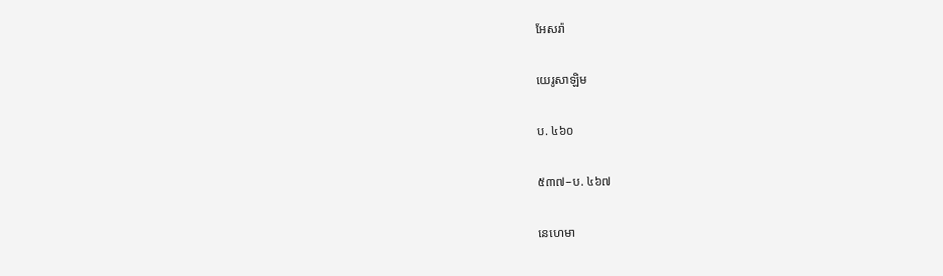អែសរ៉ា

យេរូសាឡិម

ប. ៤៦០

៥៣៧–ប. ៤៦៧

នេហេមា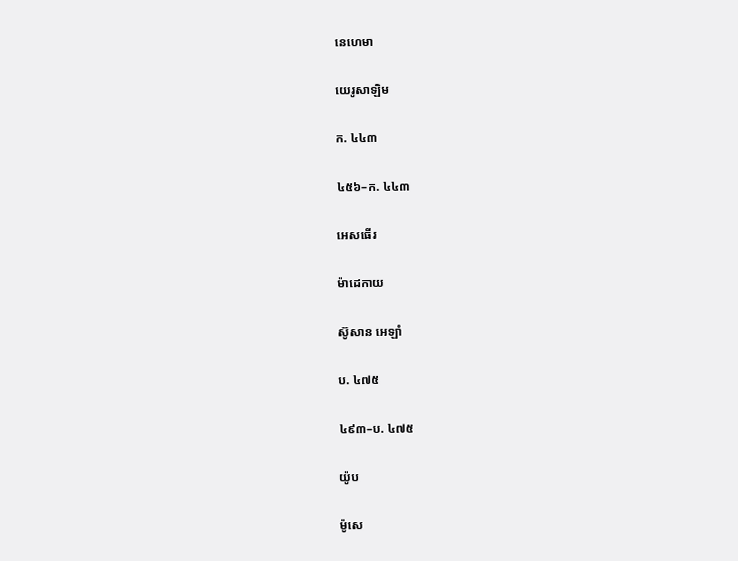នេហេមា

យេរូសាឡិម

ក. ៤៤៣

៤៥៦–ក. ៤៤៣

អេសធើរ

ម៉ាដេកាយ

ស៊ូសាន អេឡាំ

ប. ៤៧៥

៤៩៣–ប. ៤៧៥

យ៉ូប

ម៉ូសេ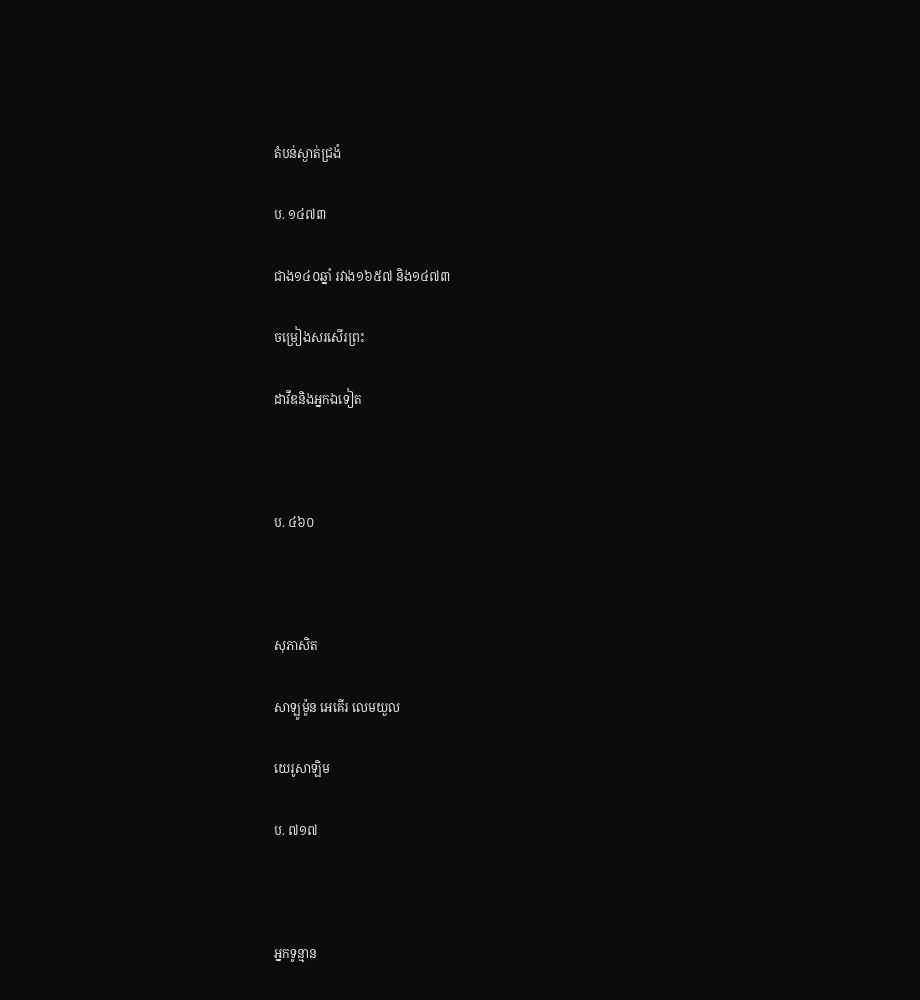តំបន់ស្ងាត់ជ្រងំ

ប. ១៤៧៣

ជាង១៤០ឆ្នាំ រវាង១៦៥៧ និង១៤៧៣

ចម្រៀងសរសើរព្រះ

ដាវីឌនិងអ្នកឯទៀត



ប. ៤៦០



សុភាសិត

សាឡូម៉ូន អេគើរ លេមយួល

យេរូសាឡិម

ប. ៧១៧



អ្នកទូន្មាន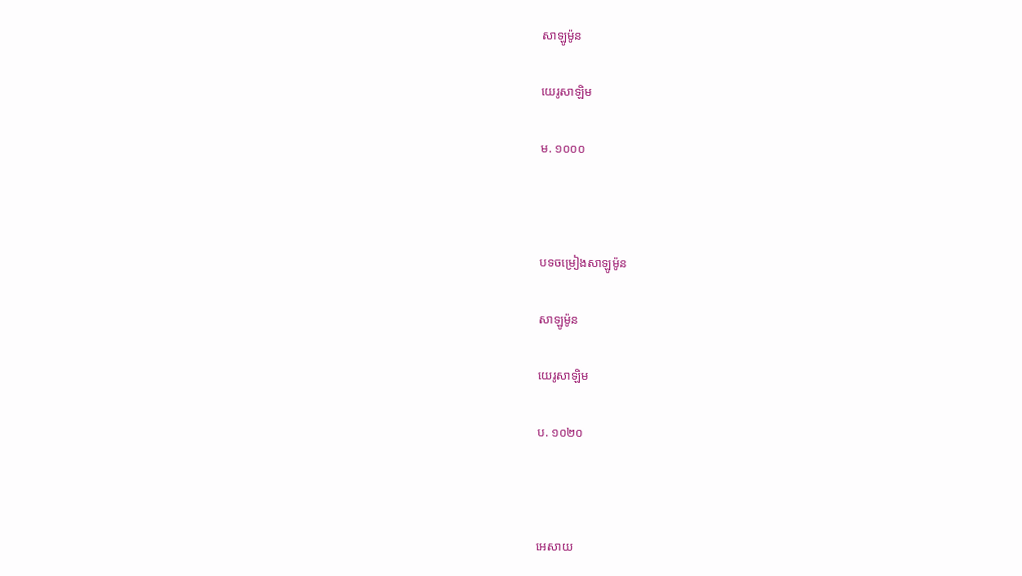សាឡូម៉ូន

យេរូសាឡិម

ម. ១០០០



បទចម្រៀងសាឡូម៉ូន

សាឡូម៉ូន

យេរូសាឡិម

ប. ១០២០



អេសាយ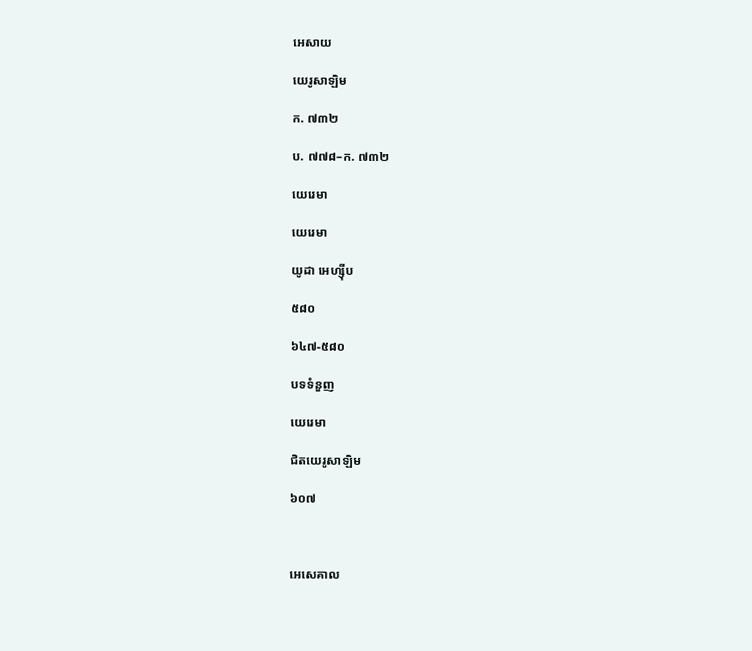អេសាយ

យេរូសាឡិម

ក. ៧៣២

ប. ៧៧៨–ក. ៧៣២

យេរេមា

យេរេមា

យូដា អេហ្ស៊ីប

៥៨០

៦៤៧-៥៨០

បទទំនួញ

យេរេមា

ជិតយេរូសាឡិម

៦០៧



អេសេគាល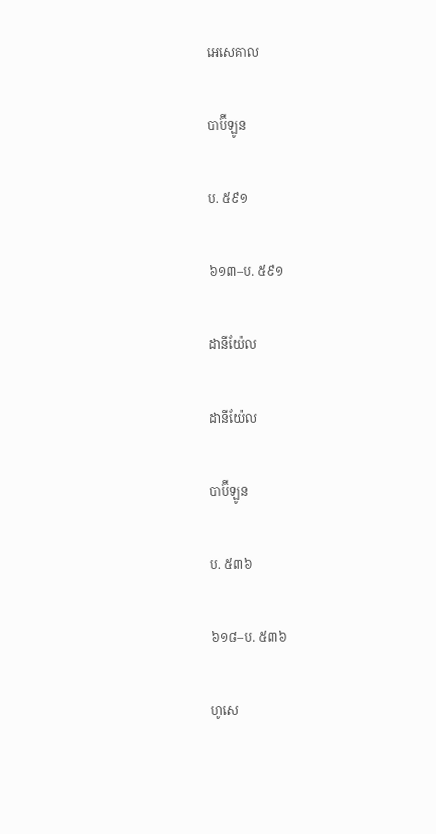អេសេគាល

បាប៊ីឡូន

ប. ៥៩១

៦១៣–ប. ៥៩១

ដានីយ៉ែល

ដានីយ៉ែល

បាប៊ីឡូន

ប. ៥៣៦

៦១៨–ប. ៥៣៦

ហូសេ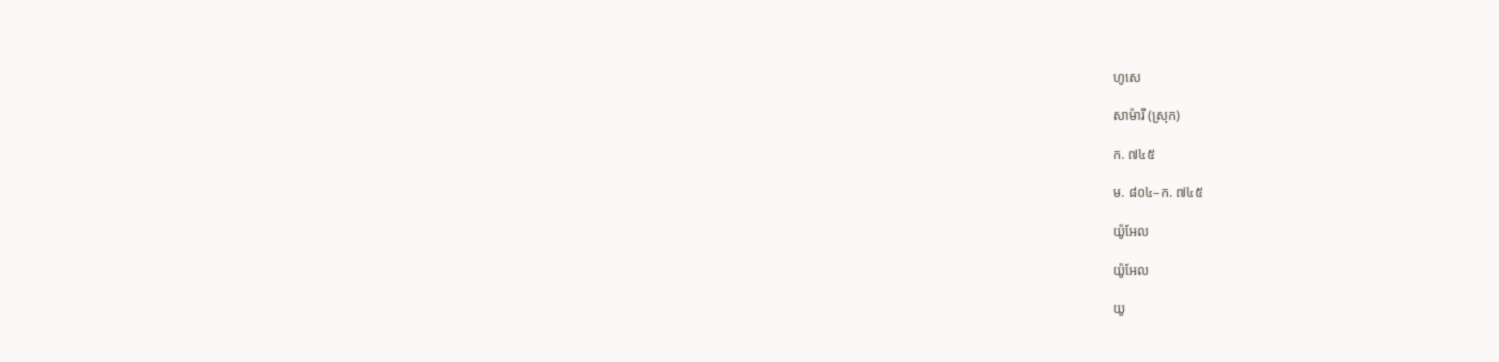ហូសេ

សាម៉ារី (ស្រុក)

ក. ៧៤៥

ម. ៨០៤–ក. ៧៤៥

យ៉ូអែល

យ៉ូអែល

យូ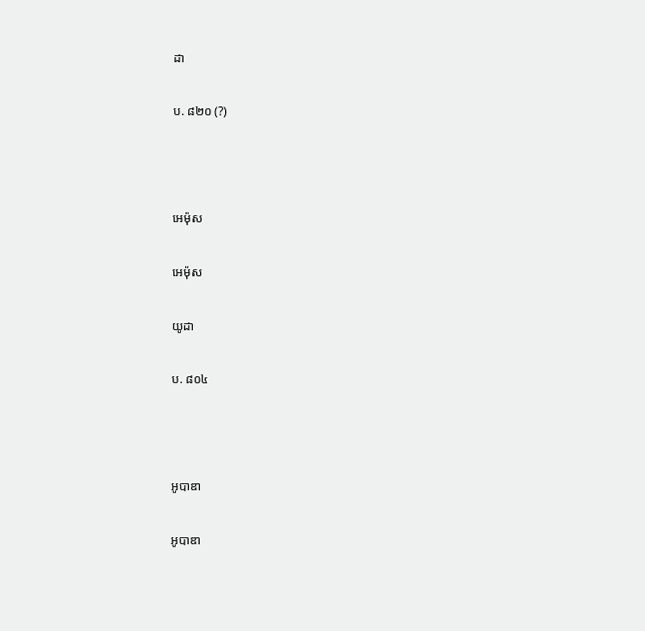ដា

ប. ៨២០ (?)



អេម៉ុស

អេម៉ុស

យូដា

ប. ៨០៤



អូបាឌា

អូបាឌា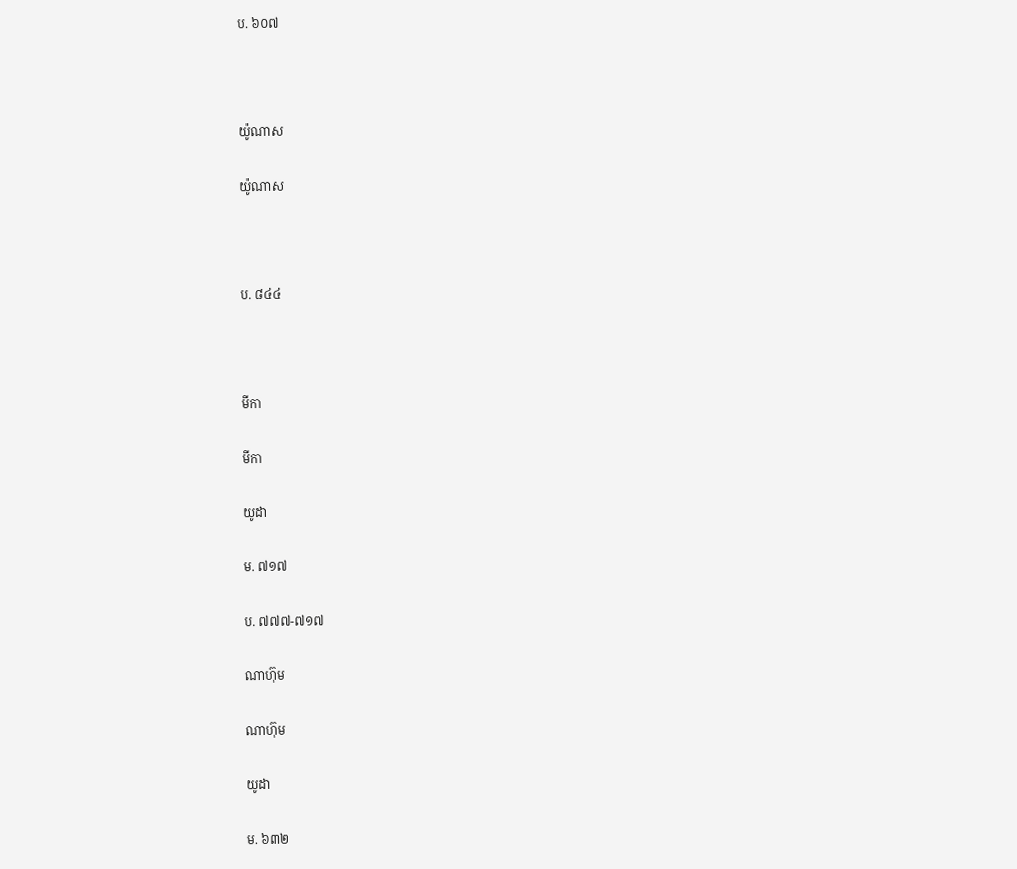ប. ៦០៧



យ៉ូណាស

យ៉ូណាស



ប. ៨៤៤



មីកា

មីកា

យូដា

ម. ៧១៧

ប. ៧៧៧-៧១៧

ណាហ៊ុម

ណាហ៊ុម

យូដា

ម. ៦៣២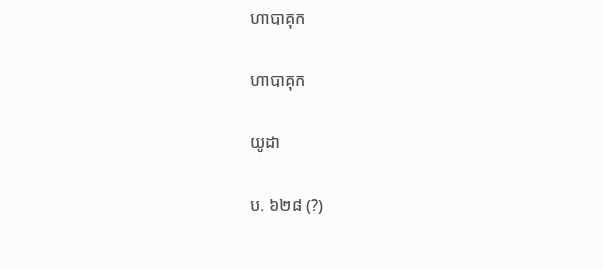ហាបាគុក

ហាបាគុក

យូដា

ប. ៦២៨ (?)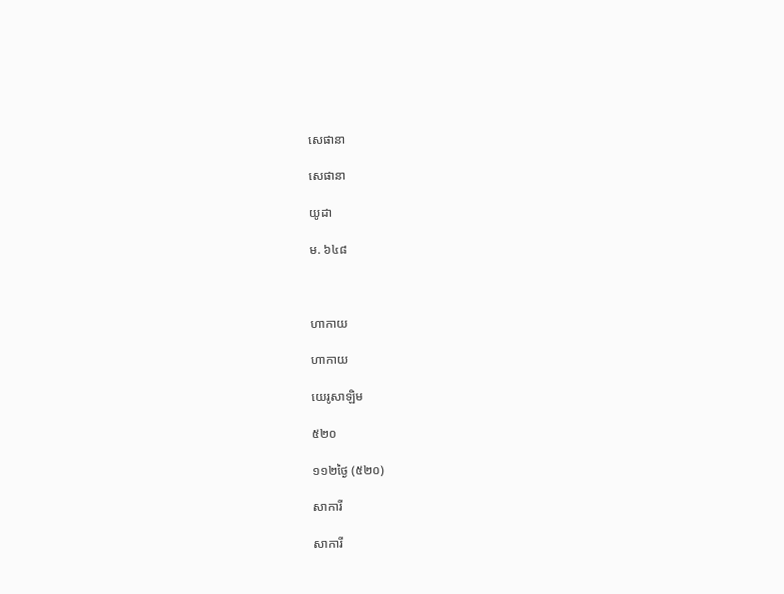សេផានា

សេផានា

យូដា

ម. ៦៤៨



ហាកាយ

ហាកាយ

យេរូសាឡិម

៥២០

១១២ថ្ងៃ (៥២០)

សាការី

សាការី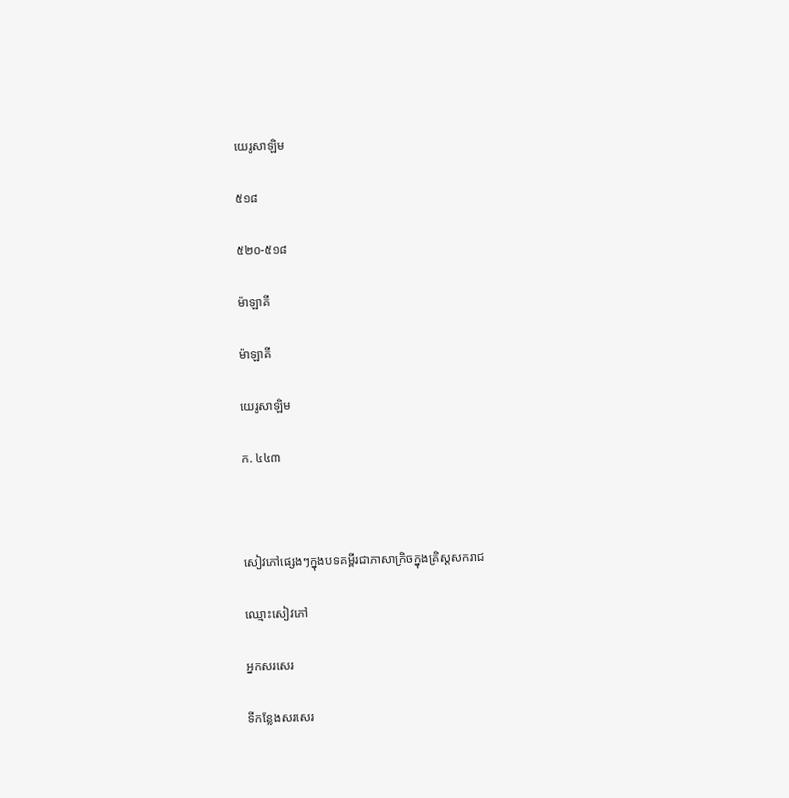យេរូសាឡិម

៥១៨

៥២០-៥១៨

ម៉ាឡាគី

ម៉ាឡាគី

យេរូសាឡិម

ក. ៤៤៣



សៀវភៅផ្សេងៗក្នុងបទគម្ពីរជាភាសាក្រិចក្នុងគ្រិស្តសករាជ

ឈ្មោះសៀវភៅ

អ្នកសរសេរ

ទីកន្លែងសរសេរ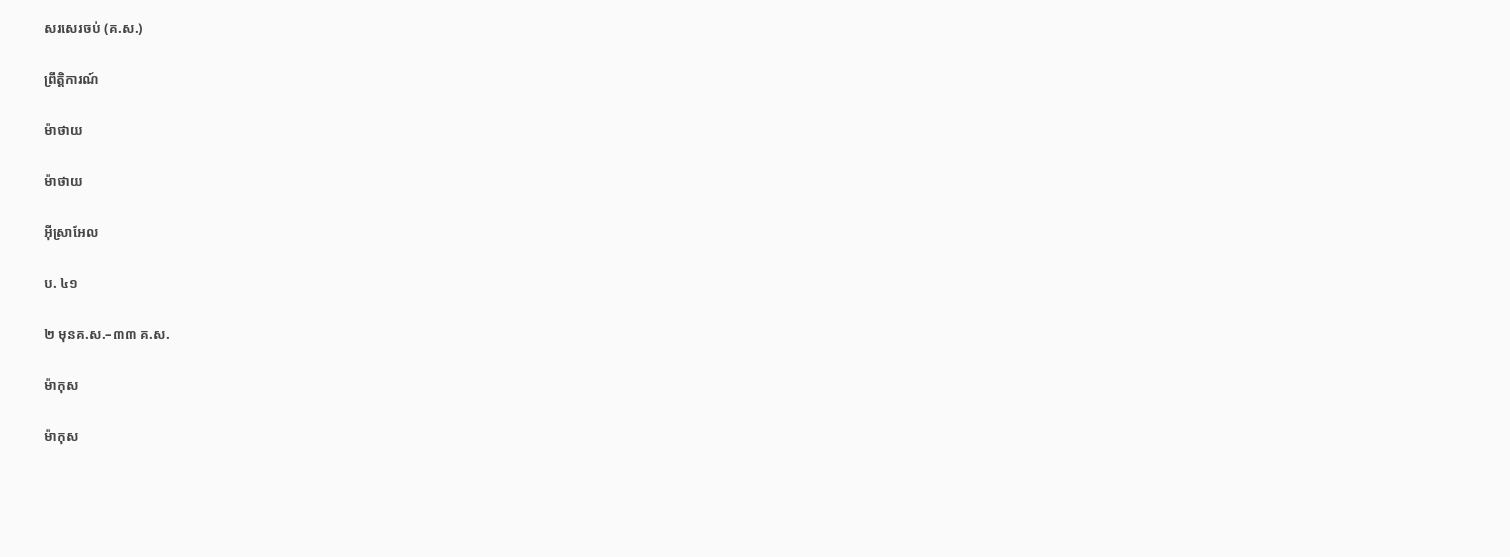សរសេរចប់ (គ.ស.)

ព្រឹត្តិការណ៍

ម៉ាថាយ

ម៉ាថាយ

អ៊ីស្រាអែល

ប. ៤១

២ មុនគ.ស.–៣៣ គ.ស.

ម៉ាកុស

ម៉ាកុស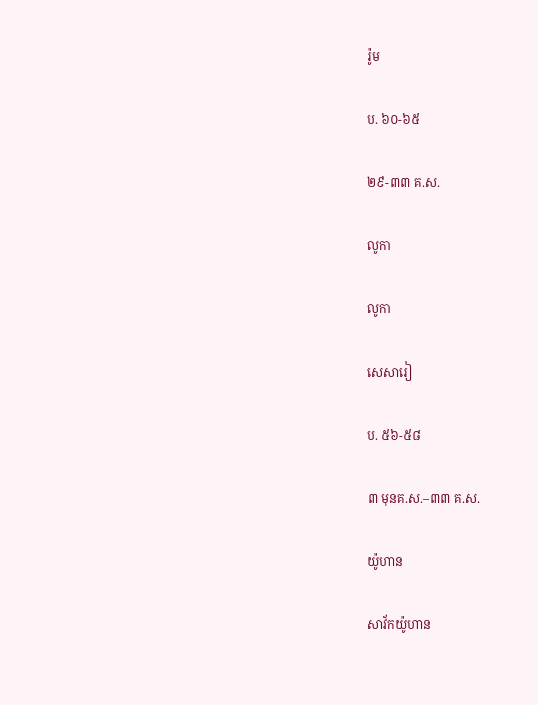រ៉ូម

ប. ៦០-៦៥

២៩-៣៣ គ.ស.

លូកា

លូកា

សេសារៀ

ប. ៥៦-៥៨

៣ មុនគ.ស.–៣៣ គ.ស.

យ៉ូហាន

សាវ័កយ៉ូហាន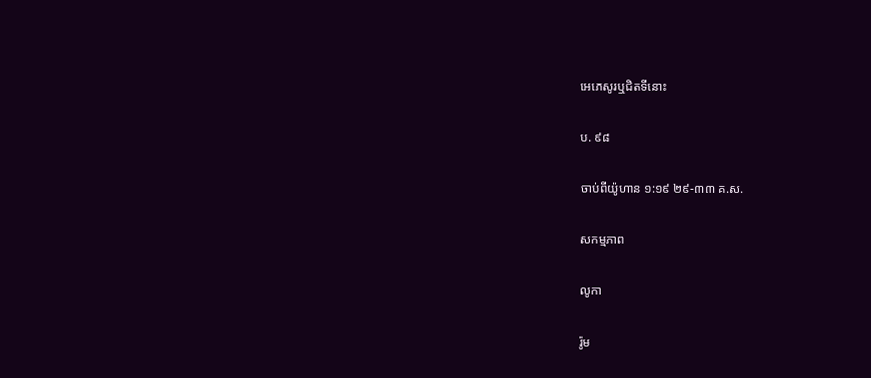អេភេសូរឬជិតទីនោះ

ប. ៩៨

ចាប់ពីយ៉ូហាន ១:១៩ ២៩-៣៣ គ.ស.

សកម្មភាព

លូកា

រ៉ូម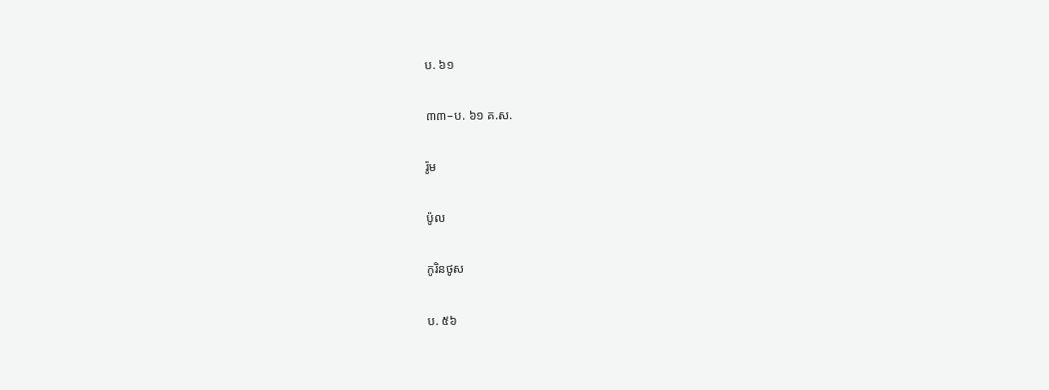ប. ៦១

៣៣–ប. ៦១ គ.ស.

រ៉ូម

ប៉ូល

កូរិនថូស

ប. ៥៦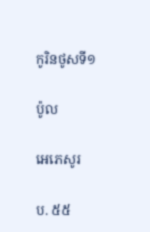កូរិនថូសទី១

ប៉ូល

អេភេសូរ

ប. ៥៥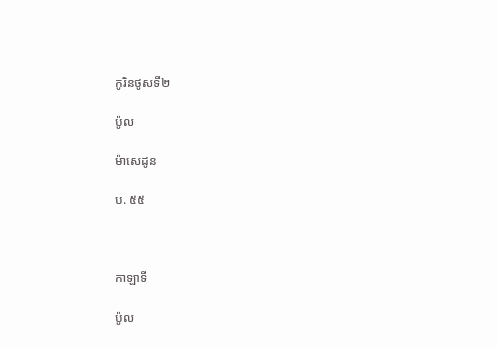កូរិនថូសទី២

ប៉ូល

ម៉ាសេដូន

ប. ៥៥



កាឡាទី

ប៉ូល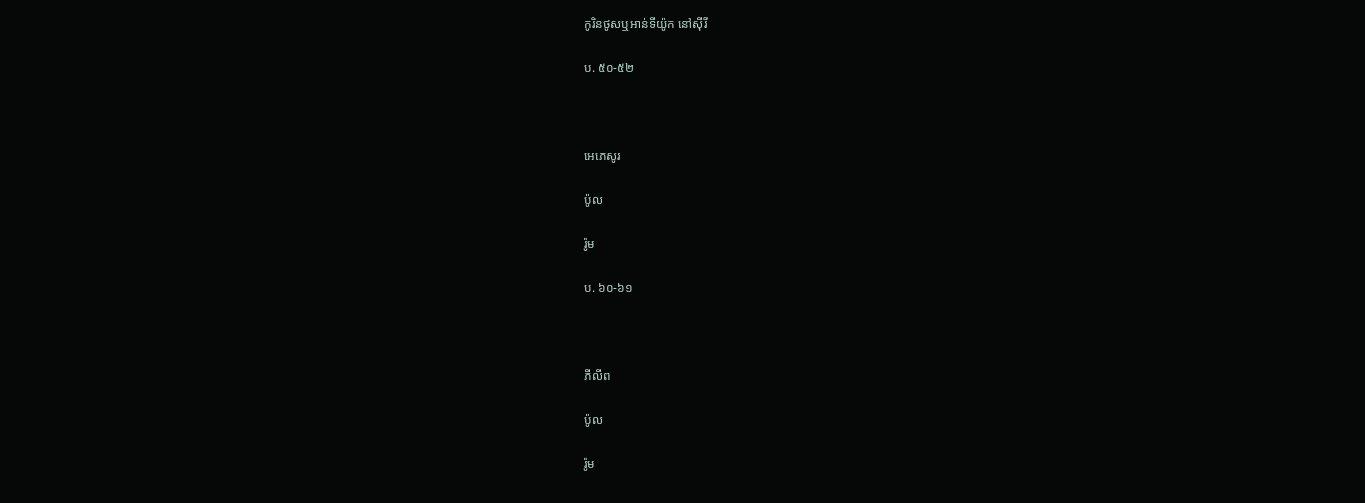កូរិនថូសឬអាន់ទីយ៉ូក នៅស៊ីរី

ប. ៥០-៥២



អេភេសូរ

ប៉ូល

រ៉ូម

ប. ៦០-៦១



ភីលីព

ប៉ូល

រ៉ូម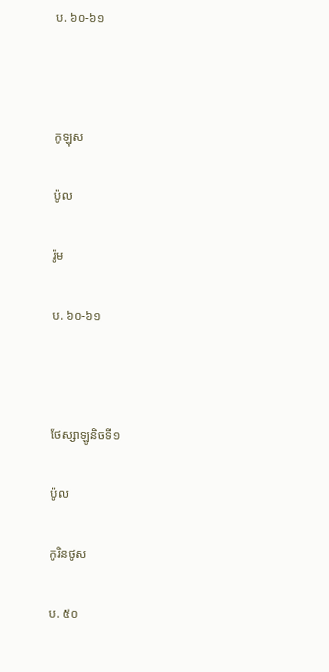ប. ៦០-៦១



កូឡុស

ប៉ូល

រ៉ូម

ប. ៦០-៦១



ថែស្សាឡូនិចទី១

ប៉ូល

កូរិនថូស

ប. ៥០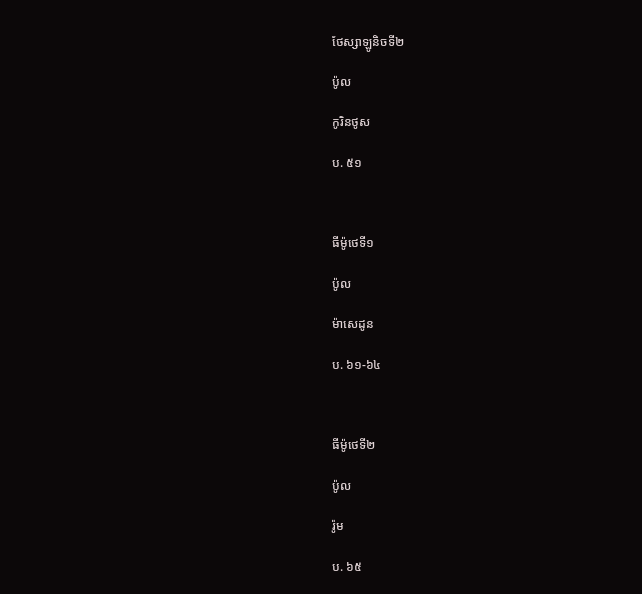ថែស្សាឡូនិចទី២

ប៉ូល

កូរិនថូស

ប. ៥១



ធីម៉ូថេទី១

ប៉ូល

ម៉ាសេដូន

ប. ៦១-៦៤



ធីម៉ូថេទី២

ប៉ូល

រ៉ូម

ប. ៦៥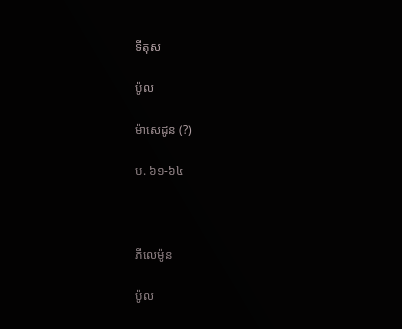ទីតុស

ប៉ូល

ម៉ាសេដូន (?)

ប. ៦១-៦៤



ភីលេម៉ូន

ប៉ូល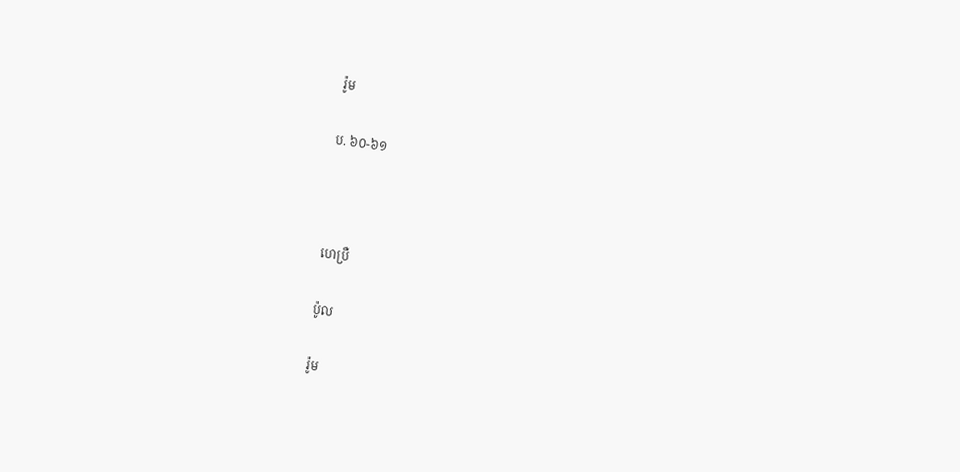រ៉ូម

ប. ៦០-៦១



ហេប្រឺ

ប៉ូល

រ៉ូម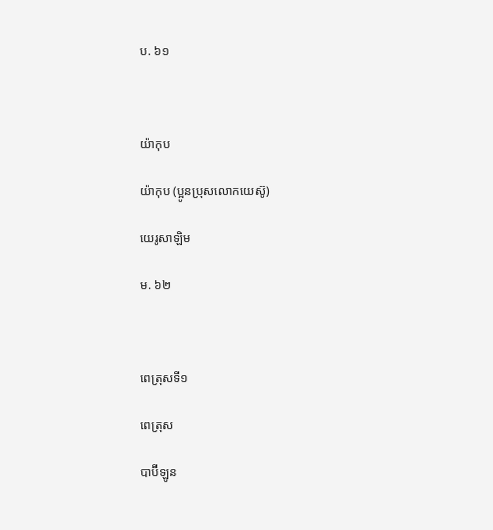ប. ៦១



យ៉ាកុប

យ៉ាកុប (ប្អូនប្រុសលោកយេស៊ូ)

យេរូសាឡិម

ម. ៦២



ពេត្រុសទី១

ពេត្រុស

បាប៊ីឡូន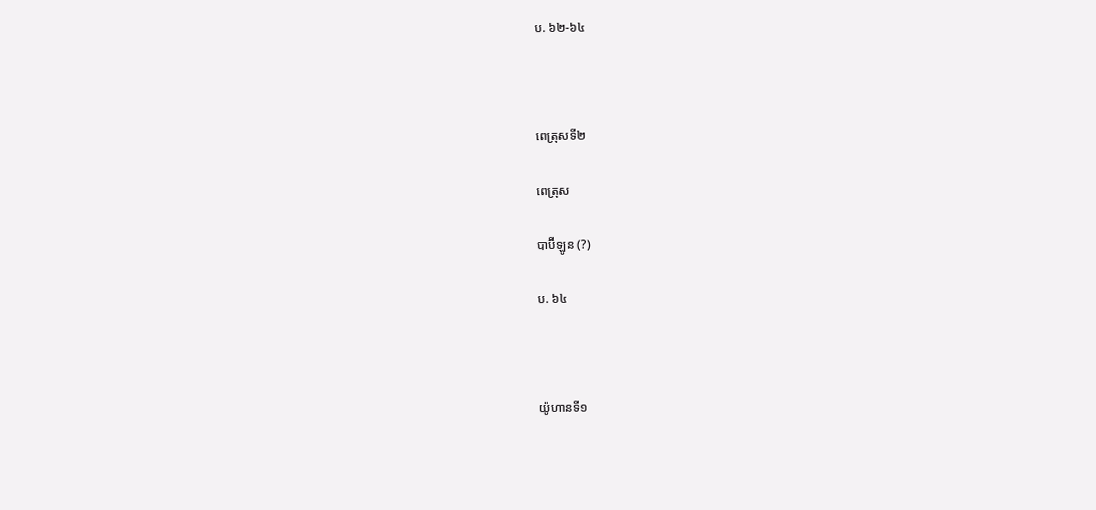ប. ៦២-៦៤



ពេត្រុសទី២

ពេត្រុស

បាប៊ីឡូន (?)

ប. ៦៤



យ៉ូហានទី១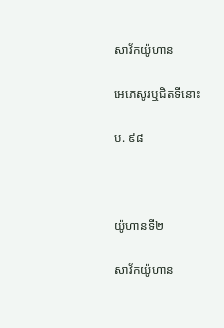សាវ័កយ៉ូហាន

អេភេសូរឬជិតទីនោះ

ប. ៩៨



យ៉ូហានទី២

សាវ័កយ៉ូហាន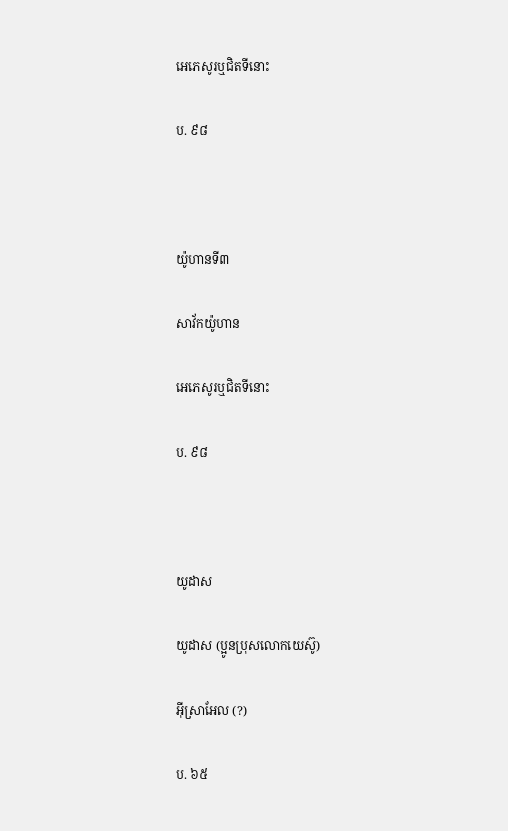អេភេសូរឬជិតទីនោះ

ប. ៩៨



យ៉ូហានទី៣

សាវ័កយ៉ូហាន

អេភេសូរឬជិតទីនោះ

ប. ៩៨



យូដាស

យូដាស (ប្អូនប្រុសលោកយេស៊ូ)

អ៊ីស្រាអែល (?)

ប. ៦៥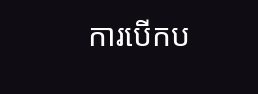ការបើកប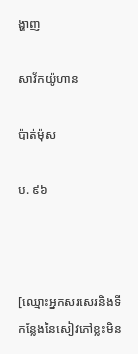ង្ហាញ

សាវ័កយ៉ូហាន

ប៉ាត់ម៉ុស

ប. ៩៦



[ឈ្មោះអ្នកសរសេរនិងទីកន្លែងនៃសៀវភៅខ្លះមិន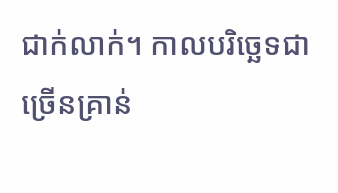ជាក់លាក់។ កាលបរិច្ឆេទជាច្រើនគ្រាន់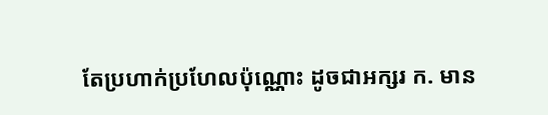តែប្រហាក់ប្រហែលប៉ុណ្ណោះ ដូចជាអក្សរ ក. មាន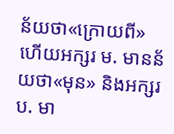ន័យថា«ក្រោយពី» ហើយអក្សរ ម. មានន័យថា«មុន» និងអក្សរ ប. មា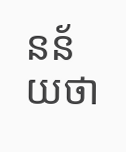នន័យថា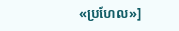«ប្រហែល»]